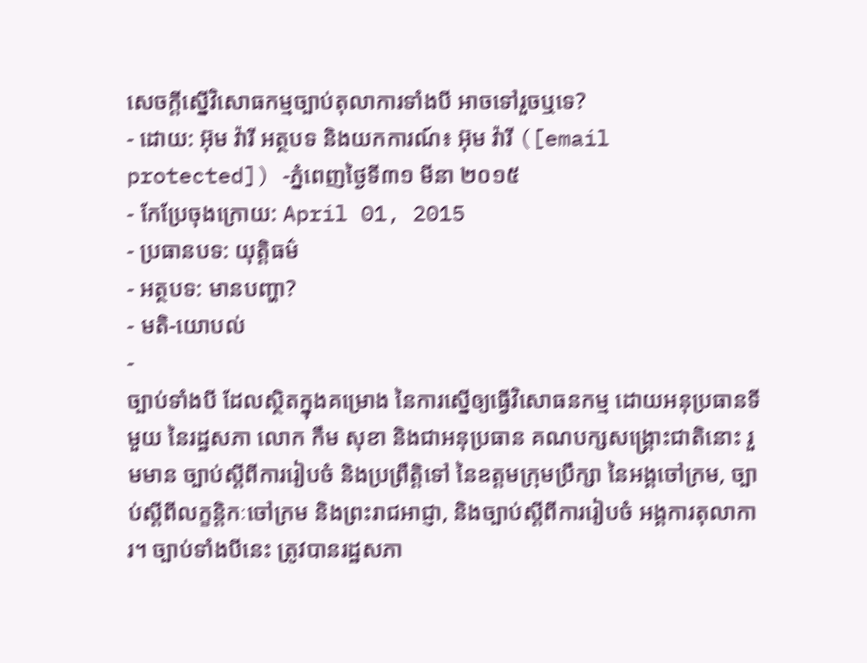សេចក្តីស្នើវិសោធកម្មច្បាប់តុលាការទាំងបី អាចទៅរួចឬទេ?
- ដោយ: អ៊ុម វ៉ារី អត្ថបទ និងយកការណ៍៖ អ៊ុម វ៉ារី ([email protected]) -ភ្នំពេញថ្ងៃទី៣១ មីនា ២០១៥
- កែប្រែចុងក្រោយ: April 01, 2015
- ប្រធានបទ: យុត្តិធម៌
- អត្ថបទ: មានបញ្ហា?
- មតិ-យោបល់
-
ច្បាប់ទាំងបី ដែលស្ថិតក្នុងគម្រោង នៃការស្នើឲ្យធ្វើវិសោធនកម្ម ដោយអនុប្រធានទីមួយ នៃរដ្ឋសភា លោក កឹម សុខា និងជាអនុប្រធាន គណបក្សសង្គ្រោះជាតិនោះ រួមមាន ច្បាប់ស្ដីពីការរៀបចំ និងប្រព្រឹត្តិទៅ នៃឧត្ដមក្រុមប្រឹក្សា នៃអង្គចៅក្រម, ច្បាប់ស្ដីពីលក្ខន្តិកៈចៅក្រម និងព្រះរាជអាជ្ញា, និងច្បាប់ស្តីពីការរៀបចំ អង្គការតុលាការ។ ច្បាប់ទាំងបីនេះ ត្រូវបានរដ្ឋសភា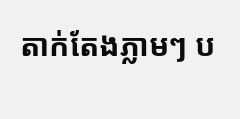តាក់តែងភ្លាមៗ ប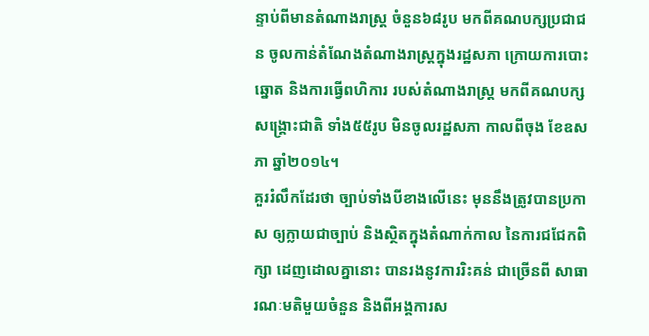ន្ទាប់ពីមានតំណាងរាស្រ្ត ចំនួន៦៨រូប មកពីគណបក្សប្រជាជន ចូលកាន់តំណែងតំណាងរាស្រ្តក្នុងរដ្ឋសភា ក្រោយការបោះឆ្នោត និងការធ្វើពហិការ របស់តំណាងរាស្រ្ត មកពីគណបក្សសង្គ្រោះជាតិ ទាំង៥៥រូប មិនចូលរដ្ឋសភា កាលពីចុង ខែឧសភា ឆ្នាំ២០១៤។
គួររំលឹកដែរថា ច្បាប់ទាំងបីខាងលើនេះ មុននឹងត្រូវបានប្រកាស ឲ្យក្លាយជាច្បាប់ និងស្ថិតក្នុងតំណាក់កាល នៃការជជែកពិក្សា ដេញដោលគ្នានោះ បានរងនូវការរិះគន់ ជាច្រើនពី សាធារណៈមតិមួយចំនួន និងពីអង្គការស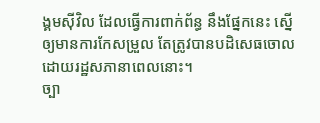ង្គមស៊ីវិល ដែលធ្វើការពាក់ព័ន្ធ នឹងផ្នែកនេះ ស្នើឲ្យមានការកែសម្រួល តែត្រូវបានបដិសេធចោល ដោយរដ្ឋសភានាពេលនោះ។
ច្បា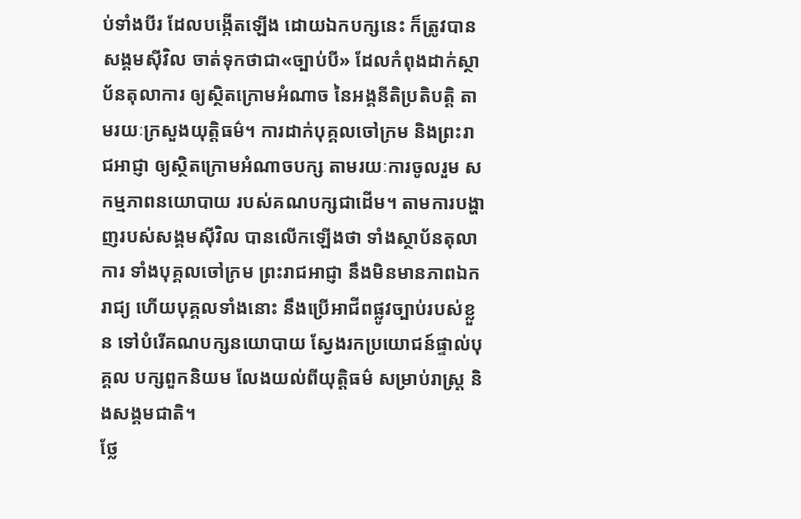ប់ទាំងបីរ ដែលបង្កើតឡើង ដោយឯកបក្សនេះ ក៏ត្រូវបានសង្គមស៊ីវិល ចាត់ទុកថាជា«ច្បាប់បី» ដែលកំពុងដាក់ស្ថាប័នតុលាការ ឲ្យស្ថិតក្រោមអំណាច នៃអង្គនីតិប្រតិបត្តិ តាមរយៈក្រសួងយុត្តិធម៌។ ការដាក់បុគ្គលចៅក្រម និងព្រះរាជអាជ្ញា ឲ្យស្ថិតក្រោមអំណាចបក្ស តាមរយៈការចូលរួម សកម្មភាពនយោបាយ របស់គណបក្សជាដើម។ តាមការបង្ហាញរបស់សង្គមស៊ីវិល បានលើកឡើងថា ទាំងស្ថាប័នតុលាការ ទាំងបុគ្គលចៅក្រម ព្រះរាជអាជ្ញា នឹងមិនមានភាពឯករាជ្យ ហើយបុគ្គលទាំងនោះ នឹងប្រើអាជីពផ្លូវច្បាប់របស់ខ្លួន ទៅបំរើគណបក្សនយោបាយ ស្វែងរកប្រយោជន៍ផ្ទាល់បុគ្គល បក្សពួកនិយម លែងយល់ពីយុត្តិធម៌ សម្រាប់រាស្រ្ត និងសង្គមជាតិ។
ថ្លែ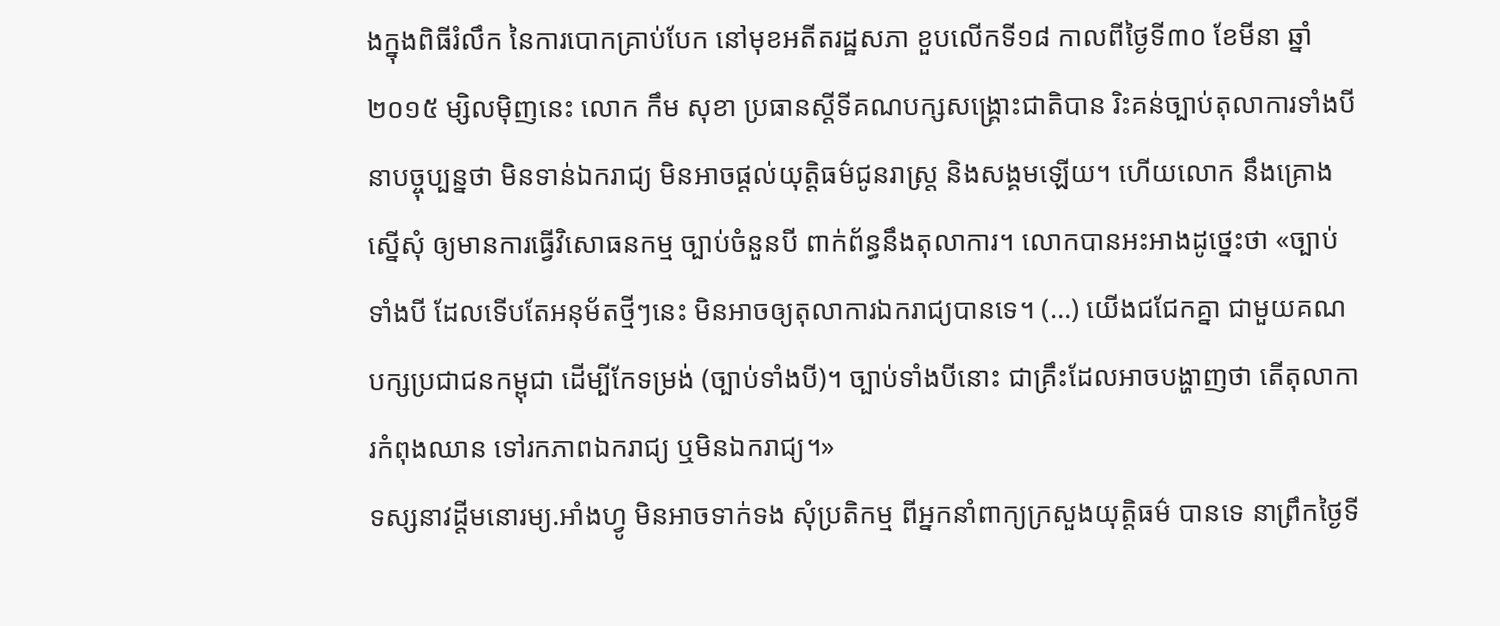ងក្នុងពិធីរំលឹក នៃការបោកគ្រាប់បែក នៅមុខអតីតរដ្ឋសភា ខួបលើកទី១៨ កាលពីថ្ងៃទី៣០ ខែមីនា ឆ្នាំ២០១៥ ម្សិលម៉ិញនេះ លោក កឹម សុខា ប្រធានស្តីទីគណបក្សសង្គ្រោះជាតិបាន រិះគន់ច្បាប់តុលាការទាំងបី នាបច្ចុប្បន្នថា មិនទាន់ឯករាជ្យ មិនអាចផ្តល់យុត្តិធម៌ជូនរាស្រ្ត និងសង្គមឡើយ។ ហើយលោក នឹងគ្រោងស្នើសុំ ឲ្យមានការធ្វើវិសោធនកម្ម ច្បាប់ចំនួនបី ពាក់ព័ន្ធនឹងតុលាការ។ លោកបានអះអាងដូថ្នេះថា «ច្បាប់ទាំងបី ដែលទើបតែអនុម័តថ្មីៗនេះ មិនអាចឲ្យតុលាការឯករាជ្យបានទេ។ (…) យើងជជែកគ្នា ជាមួយគណបក្សប្រជាជនកម្ពុជា ដើម្បីកែទម្រង់ (ច្បាប់ទាំងបី)។ ច្បាប់ទាំងបីនោះ ជាគ្រឹះដែលអាចបង្ហាញថា តើតុលាការកំពុងឈាន ទៅរកភាពឯករាជ្យ ឬមិនឯករាជ្យ។»
ទស្សនាវដ្តីមនោរម្យ.អាំងហ្វូ មិនអាចទាក់ទង សុំប្រតិកម្ម ពីអ្នកនាំពាក្យក្រសួងយុត្តិធម៌ បានទេ នាព្រឹកថ្ងៃទី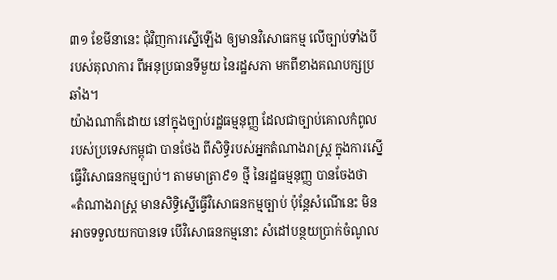៣១ ខែមីនានេះ ជុំវិញការស្នើឡើង ឲ្យមានវិសោធកម្ម លើច្បាប់ទាំងបី របស់តុលាការ ពីអនុប្រធានទីមួយ នៃរដ្ឋសភា មកពីខាងគណបក្សប្រឆាំង។
យ៉ាងណាក៏ដោយ នៅក្នុងច្បាប់រដ្ឋធម្មនុញ្ញ ដែលជាច្បាប់គោលកំពូល របស់ប្រទេសកម្ពុជា បានថែង ពីសិទ្ធិរបស់អ្នកតំណាងរាស្រ្ត ក្នុងការស្នើធ្វើវិសោធនកម្មច្បាប់។ តាមមាត្រា៩១ ថ្មី នៃរដ្ឋធម្មនុញ្ញ បានចែងថា «តំណាងរាស្ត្រ មានសិទ្ធិស្នើធ្វើវិសោធនកម្មច្បាប់ ប៉ុន្តែសំណើនេះ មិនអាចទទួលយកបានទេ បើវិសោធនកម្មនោះ សំដៅបន្ថយប្រាក់ចំណូល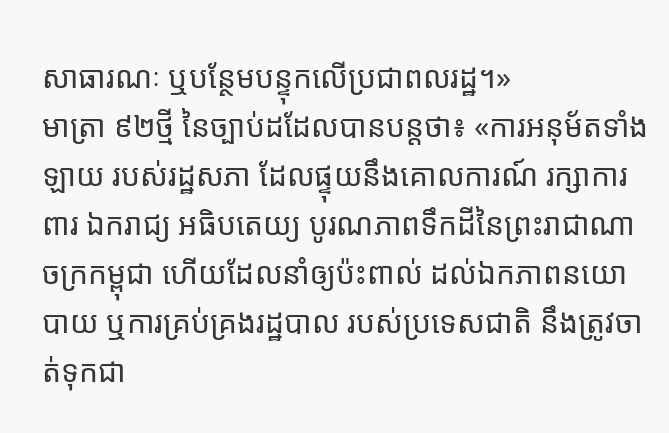សាធារណៈ ឬបន្ថែមបន្ទុកលើប្រជាពលរដ្ឋ។»
មាត្រា ៩២ថ្មី នៃច្បាប់ដដែលបានបន្តថា៖ «ការអនុម័តទាំងឡាយ របស់រដ្ឋសភា ដែលផ្ទុយនឹងគោលការណ៍ រក្សាការពារ ឯករាជ្យ អធិបតេយ្យ បូរណភាពទឹកដីនៃព្រះរាជាណាចក្រកម្ពុជា ហើយដែលនាំឲ្យប៉ះពាល់ ដល់ឯកភាពនយោបាយ ឬការគ្រប់គ្រងរដ្ឋបាល របស់ប្រទេសជាតិ នឹងត្រូវចាត់ទុកជា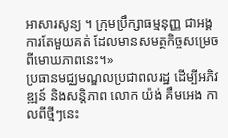អាសារសូន្យ ។ ក្រុមប្រឹក្សាធម្មនុញ្ញ ជាអង្គការតែមួយគត់ ដែលមានសមត្ថកិច្ចសម្រេច ពីមោឃភាពនេះ។»
ប្រធានមជ្ឈមណ្ឌលប្រជាពលរដ្ឋ ដើម្បីអភិវឌ្ឍន៍ និងសន្តិភាព លោក យ៉ង់ គឹមអេង កាលពីថ្មីៗនេះ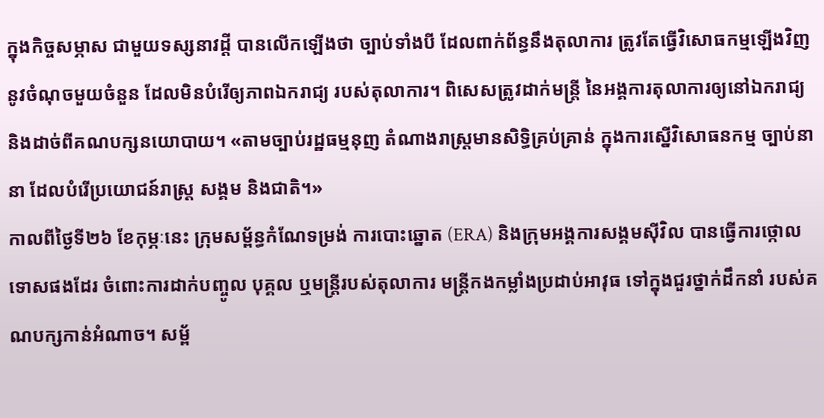ក្នុងកិច្ចសម្ភាស ជាមួយទស្សនាវដ្តី បានលើកឡើងថា ច្បាប់ទាំងបី ដែលពាក់ព័ន្ធនឹងតុលាការ ត្រូវតែធ្វើវិសោធកម្មឡើងវិញ នូវចំណុចមួយចំនួន ដែលមិនបំរើឲ្យភាពឯករាជ្យ របស់តុលាការ។ ពិសេសត្រូវដាក់មន្រ្តី នៃអង្គការតុលាការឲ្យនៅឯករាជ្យ និងដាច់ពីគណបក្សនយោបាយ។ «តាមច្បាប់រដ្ឋធម្មនុញ តំណាងរាស្រ្តមានសិទ្ធិគ្រប់គ្រាន់ ក្នុងការស្នើវិសោធនកម្ម ច្បាប់នានា ដែលបំរើប្រយោជន៍រាស្ត្រ សង្គម និងជាតិ។»
កាលពីថ្ងៃទី២៦ ខែកុម្ភៈនេះ ក្រុមសម្ព័ន្ធកំណែទម្រង់ ការបោះឆ្នោត (ERA) និងក្រុមអង្គការសង្គមស៊ីវិល បានធ្វើការថ្កោលទោសផងដែរ ចំពោះការដាក់បញ្ចូល បុគ្គល ឬមន្រ្តីរបស់តុលាការ មន្រ្តីកងកម្លាំងប្រដាប់អាវុធ ទៅក្នុងជួរថ្នាក់ដឹកនាំ របស់គណបក្សកាន់អំណាច។ សម្ព័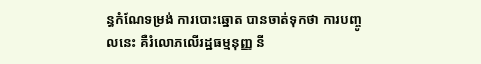ន្ធកំណែទម្រង់ ការបោះឆ្នោត បានចាត់ទុកថា ការបញ្ចូលនេះ គឺរំលោភលើរដ្ឋធម្មនុញ្ញ នី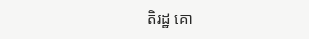តិរដ្ឋ គោ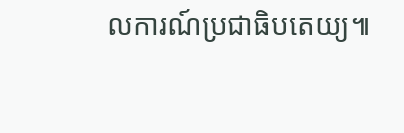លការណ៍ប្រជាធិបតេយ្យ៕